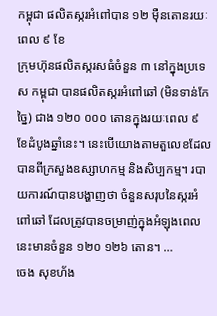កម្ពុជា ផលិតស្ករអំពៅបាន ១២ ម៉ឺនតោនរយៈពេល ៩ ខែ
ក្រុមហ៊ុនផលិតស្ករសធំចំនួន ៣ នៅក្នុងប្រទេស កម្ពុជា បានផលិតស្ករអំពៅឆៅ (មិនទាន់កែច្នៃ) ជាង ១២០ ០០០ តោនក្នុងរយៈពេល ៩ ខែដំបូងឆ្នាំនេះ។ នេះបើយោងតាមតួលេខដែលបានពីក្រសួងឧស្សាហកម្ម និងសិប្បកម្ម។ របាយការណ៍បានបង្ហាញថា ចំនួនសរុបនៃស្ករអំពៅឆៅ ដែលត្រូវបានចម្រាញ់ក្នុងអំឡុងពេលនេះមានចំនួន ១២០ ១២៦ តោន។ …
ចេង សុខហ័ង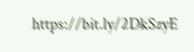https://bit.ly/2DkSzyE